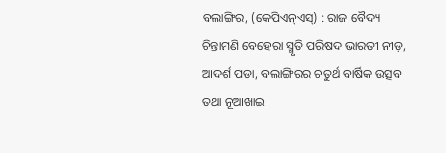ବଲାଙ୍ଗିର, (କେପିଏନ୍ଏସ୍) : ରାଜ ବୈଦ୍ୟ ଚିନ୍ତାମଣି ବେହେରା ସ୍ମୃତି ପରିଷଦ ଭାରତୀ ନୀଡ଼, ଆଦର୍ଶ ପଡା, ବଲାଙ୍ଗିରର ଚତୁର୍ଥ ବାର୍ଷିକ ଉତ୍ସବ ତଥା ନୂଆଖାଇ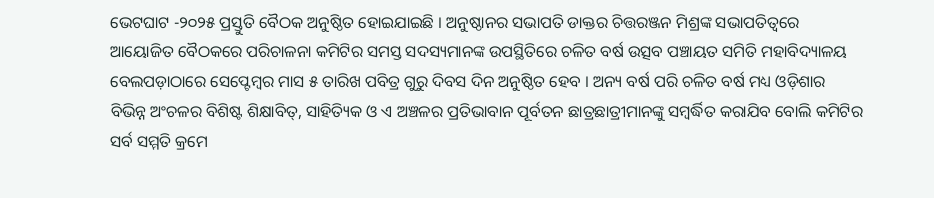ଭେଟଘାଟ -୨୦୨୫ ପ୍ରସ୍ତୁତି ବୈଠକ ଅନୁଷ୍ଠିତ ହୋଇଯାଇଛି । ଅନୁଷ୍ଠାନର ସଭାପତି ଡାକ୍ତର ଚିତ୍ତରଞ୍ଜନ ମିଶ୍ରଙ୍କ ସଭାପତିତ୍ୱରେ ଆୟୋଜିତ ବୈଠକରେ ପରିଚାଳନା କମିଟିର ସମସ୍ତ ସଦସ୍ୟମାନଙ୍କ ଉପସ୍ଥିତିରେ ଚଳିତ ବର୍ଷ ଉତ୍ସବ ପଞ୍ଚାୟତ ସମିତି ମହାବିଦ୍ୟାଳୟ ବେଲପଡ଼ାଠାରେ ସେପ୍ଟେମ୍ବର ମାସ ୫ ତାରିଖ ପବିତ୍ର ଗୁରୁ ଦିବସ ଦିନ ଅନୁଷ୍ଠିତ ହେବ । ଅନ୍ୟ ବର୍ଷ ପରି ଚଳିତ ବର୍ଷ ମଧ୍ୟ ଓଡ଼ିଶାର ବିଭିନ୍ନ ଅଂଚଳର ବିଶିଷ୍ଟ ଶିକ୍ଷାବିତ୍, ସାହିତ୍ୟିକ ଓ ଏ ଅଞ୍ଚଳର ପ୍ରତିଭାବାନ ପୂର୍ବତନ ଛାତ୍ରଛାତ୍ରୀମାନଙ୍କୁ ସମ୍ବର୍ଦ୍ଧିତ କରାଯିବ ବୋଲି କମିଟିର ସର୍ବ ସମ୍ମତି କ୍ରମେ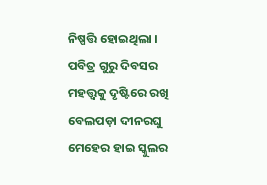ନିଷ୍ପତ୍ତି ହୋଇଥିଲା । ପବିତ୍ର ଗୁରୁ ଦିବସର ମହତ୍ତ୍ବକୁ ଦୃଷ୍ଟିରେ ରଖି ବେଲପଡ଼ା ଦୀନରଘୁ ମେହେର ହାଇ ସ୍କୁଲର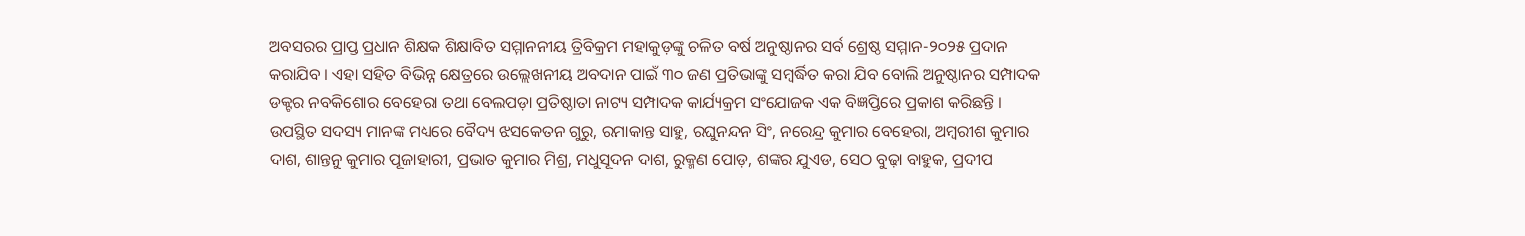ଅବସରର ପ୍ରାପ୍ତ ପ୍ରଧାନ ଶିକ୍ଷକ ଶିକ୍ଷାବିତ ସମ୍ମାନନୀୟ ତ୍ରିବିକ୍ରମ ମହାକୁଡ଼ଙ୍କୁ ଚଳିତ ବର୍ଷ ଅନୁଷ୍ଠାନର ସର୍ବ ଶ୍ରେଷ୍ଠ ସମ୍ମାନ-୨୦୨୫ ପ୍ରଦାନ କରାଯିବ । ଏହା ସହିତ ବିଭିନ୍ନ କ୍ଷେତ୍ରରେ ଉଲ୍ଲେଖନୀୟ ଅବଦାନ ପାଇଁ ୩୦ ଜଣ ପ୍ରତିଭାଙ୍କୁ ସମ୍ବର୍ଦ୍ଧିତ କରା ଯିବ ବୋଲି ଅନୁଷ୍ଠାନର ସମ୍ପାଦକ ଡକ୍ଟର ନବକିଶୋର ବେହେରା ତଥା ବେଲପଡ଼ା ପ୍ରତିଷ୍ଠାତା ନାଟ୍ୟ ସମ୍ପାଦକ କାର୍ଯ୍ୟକ୍ରମ ସଂଯୋଜକ ଏକ ବିଜ୍ଞପ୍ତିରେ ପ୍ରକାଶ କରିଛନ୍ତି । ଉପସ୍ଥିତ ସଦସ୍ୟ ମାନଙ୍କ ମଧ୍ୟରେ ବୈଦ୍ୟ ଝସକେତନ ଗୁରୁ, ରମାକାନ୍ତ ସାହୁ, ରଘୁନନ୍ଦନ ସିଂ, ନରେନ୍ଦ୍ର କୁମାର ବେହେରା, ଅମ୍ବରୀଶ କୁମାର ଦାଶ, ଶାନ୍ତନୁ କୁମାର ପୂଜାହାରୀ, ପ୍ରଭାତ କୁମାର ମିଶ୍ର, ମଧୁସୂଦନ ଦାଶ, ରୁକ୍ମଣ ପୋଡ଼, ଶଙ୍କର ଯୁଏଡ, ସେଠ ବୁଢ଼ା ବାହୁକ, ପ୍ରଦୀପ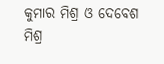କୁମାର ମିଶ୍ର ଓ ଦେବେଶ ମିଶ୍ର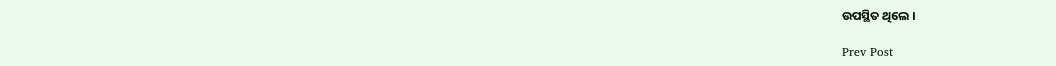ଉପସ୍ଥିତ ଥିଲେ ।

Prev Post